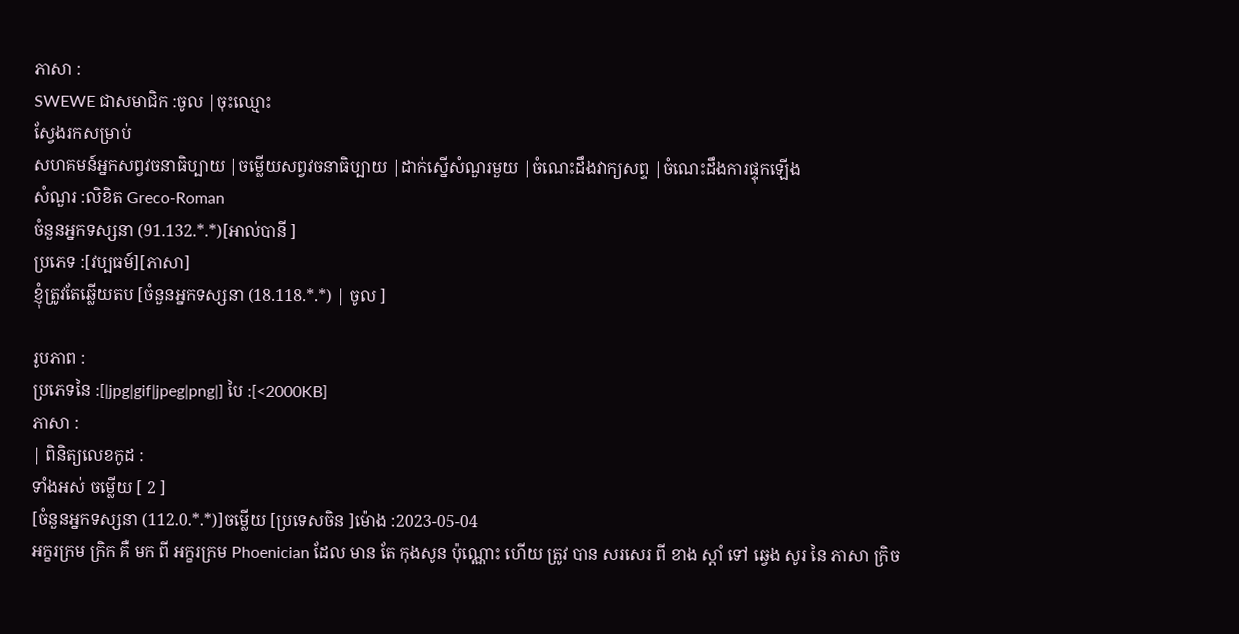ភាសា :
SWEWE ជាសមាជិក :ចូល |ចុះឈ្មោះ
ស្វែងរកសម្រាប់
សហគមន៍អ្នកសព្វវចនាធិប្បាយ |ចម្លើយសព្វវចនាធិប្បាយ |ដាក់ស្នើសំណួរមួយ |ចំណេះដឹងវាក្យសព្ទ |ចំណេះដឹងការផ្ទុកឡើង
សំណួរ :លិខិត Greco-Roman
ចំនួនអ្នកទស្សនា (91.132.*.*)[អាល់បានី ]
ប្រភេទ :[វប្បធម៍][ភាសា]
ខ្ញុំត្រូវតែឆ្លើយតប [ចំនួនអ្នកទស្សនា (18.118.*.*) | ចូល ]

រូបភាព :
ប្រភេទនៃ :[|jpg|gif|jpeg|png|] បៃ :[<2000KB]
ភាសា :
| ពិនិត្យលេខកូដ :
ទាំងអស់ ចម្លើយ [ 2 ]
[ចំនួនអ្នកទស្សនា (112.0.*.*)]ចម្លើយ [ប្រទេសចិន ]ម៉ោង :2023-05-04
អក្ខរក្រម ក្រិក គឺ មក ពី អក្ខរក្រម Phoenician ដែល មាន តែ កុងសូន ប៉ុណ្ណោះ ហើយ ត្រូវ បាន សរសេរ ពី ខាង ស្តាំ ទៅ ឆ្វេង សូរ នៃ ភាសា ក្រិច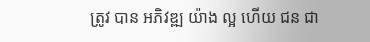ត្រូវ បាន អភិវឌ្ឍ យ៉ាង ល្អ ហើយ ជន ជា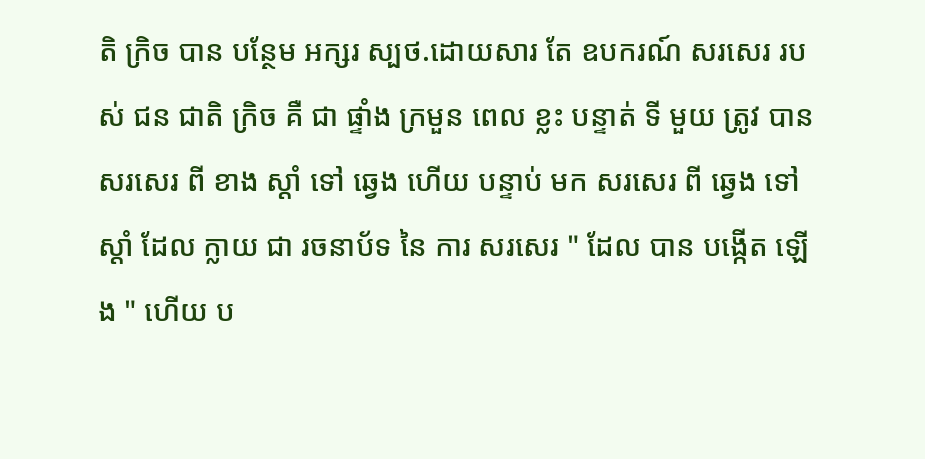តិ ក្រិច បាន បន្ថែម អក្សរ ស្បថ.ដោយសារ តែ ឧបករណ៍ សរសេរ របស់ ជន ជាតិ ក្រិច គឺ ជា ផ្ទាំង ក្រមួន ពេល ខ្លះ បន្ទាត់ ទី មួយ ត្រូវ បាន សរសេរ ពី ខាង ស្តាំ ទៅ ឆ្វេង ហើយ បន្ទាប់ មក សរសេរ ពី ឆ្វេង ទៅ ស្តាំ ដែល ក្លាយ ជា រចនាប័ទ នៃ ការ សរសេរ " ដែល បាន បង្កើត ឡើង " ហើយ ប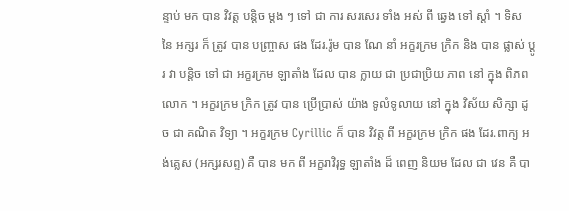ន្ទាប់ មក បាន វិវត្ត បន្តិច ម្តង ៗ ទៅ ជា ការ សរសេរ ទាំង អស់ ពី ឆ្វេង ទៅ ស្តាំ ។ ទិស នៃ អក្សរ ក៏ ត្រូវ បាន បញ្ច្រាស ផង ដែរ.រ៉ូម បាន ណែ នាំ អក្ខរក្រម ក្រិក និង បាន ផ្លាស់ ប្តូរ វា បន្តិច ទៅ ជា អក្ខរក្រម ឡាតាំង ដែល បាន ក្លាយ ជា ប្រជាប្រិយ ភាព នៅ ក្នុង ពិភព លោក ។ អក្ខរក្រម ក្រិក ត្រូវ បាន ប្រើប្រាស់ យ៉ាង ទូលំទូលាយ នៅ ក្នុង វិស័យ សិក្សា ដូច ជា គណិត វិទ្យា ។ អក្ខរក្រម Cyrillic ក៏ បាន វិវត្ត ពី អក្ខរក្រម ក្រិក ផង ដែរ.ពាក្យ អង់គ្លេស (អក្សរសព្ទ) គឺ បាន មក ពី អក្ខរាវិរុទ្ធ ឡាតាំង ដ៏ ពេញ និយម ដែល ជា វេន គឺ បា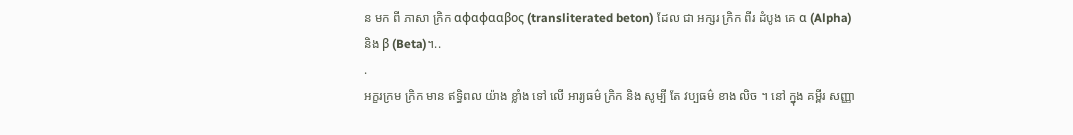ន មក ពី ភាសា ក្រិក αφαφααβος (transliterated beton) ដែល ជា អក្សរ ក្រិក ពីរ ដំបូង គេ α (Alpha) និង β (Beta)។..
.
អក្ខរក្រម ក្រិក មាន ឥទ្ធិពល យ៉ាង ខ្លាំង ទៅ លើ អារ្យធម៌ ក្រិក និង សូម្បី តែ វប្បធម៌ ខាង លិច ។ នៅ ក្នុង គម្ពីរ សញ្ញា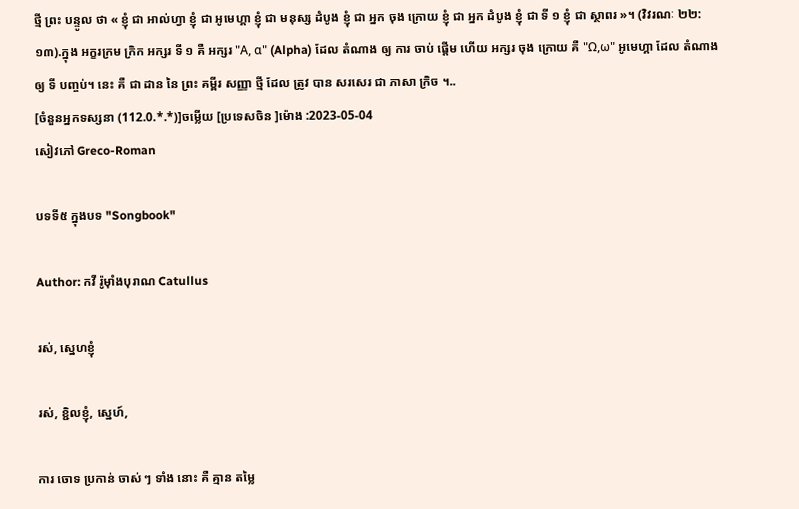ថ្មី ព្រះ បន្ទូល ថា « ខ្ញុំ ជា អាល់ហ្វា ខ្ញុំ ជា អូមេហ្គា ខ្ញុំ ជា មនុស្ស ដំបូង ខ្ញុំ ជា អ្នក ចុង ក្រោយ ខ្ញុំ ជា អ្នក ដំបូង ខ្ញុំ ជា ទី ១ ខ្ញុំ ជា ស្ថាពរ »។ (វិវរណៈ ២២:១៣).ក្នុង អក្ខរក្រម ក្រិក អក្សរ ទី ១ គឺ អក្សរ "Α, α" (Alpha) ដែល តំណាង ឲ្យ ការ ចាប់ ផ្តើម ហើយ អក្សរ ចុង ក្រោយ គឺ "Ω,ω" អូមេហ្គា ដែល តំណាង ឲ្យ ទី បញ្ចប់។ នេះ គឺ ជា ដាន នៃ ព្រះ គម្ពីរ សញ្ញា ថ្មី ដែល ត្រូវ បាន សរសេរ ជា ភាសា ក្រិច ។..
[ចំនួនអ្នកទស្សនា (112.0.*.*)]ចម្លើយ [ប្រទេសចិន ]ម៉ោង :2023-05-04
សៀវភៅ Greco-Roman

បទទី៥ ក្នុងបទ "Songbook"

Author: កវី រ៉ូម៉ាំងបុរាណ Catullus

រស់, ស្នេហខ្ញុំ

រស់, ខ្ជិលខ្ញុំ, ស្នេហ៍,

ការ ចោទ ប្រកាន់ ចាស់ ៗ ទាំង នោះ គឺ គ្មាន តម្លៃ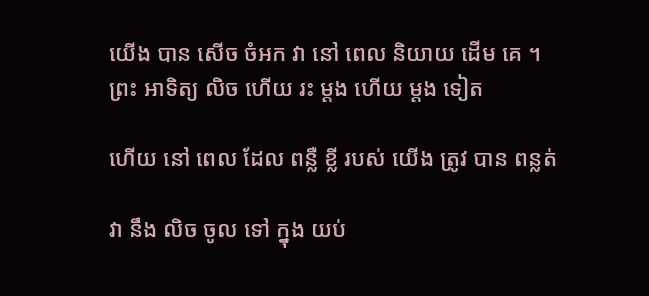យើង បាន សើច ចំអក វា នៅ ពេល និយាយ ដើម គេ ។
ព្រះ អាទិត្យ លិច ហើយ រះ ម្ដង ហើយ ម្ដង ទៀត

ហើយ នៅ ពេល ដែល ពន្លឺ ខ្លី របស់ យើង ត្រូវ បាន ពន្លត់

វា នឹង លិច ចូល ទៅ ក្នុង យប់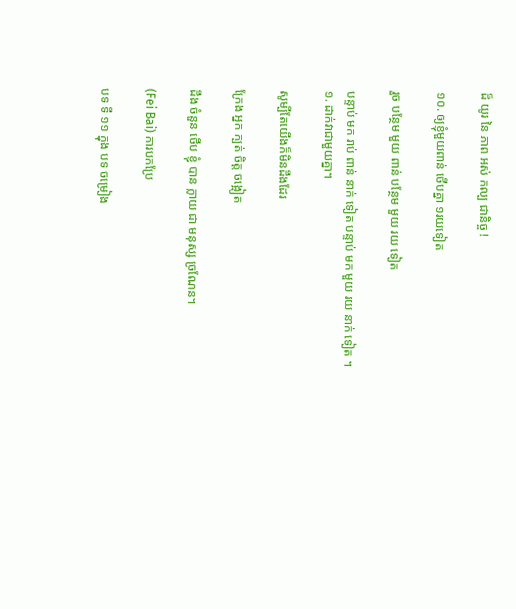ដ៏ យូរ នៃ ភាព អស់ កល្ប ជានិច្ច !

១០. ឲ្យខ្ញុំមួយពាន់ ថើបគ្នា ១រយទៀត

រួច បន្ថែម មួយ ពាន់ បន្ថែម មួយ រយ ទៀត

បន្ទាប់ មក រាប់ ពាន់ នាក់ ទៀត បន្ទាប់ មក មួយ រយ នាក់ ទៀត ។
១. ដាក់វាជាមួយគ្នា។

សូម្បីតែយើងក៏មិនដឹងដែរ

ក្រែង អ្នក ក្បត់ ចិត្ត ចង្អៀត

ដឹង ចំនួន ថើប ខ្ញុំ បាន ក្លាយ ជា មនុស្ស ច្រណែន។

(Fei Bai) ការបកប្រែ

បទ ទី ១១ ក្នុង បទ ចម្រៀង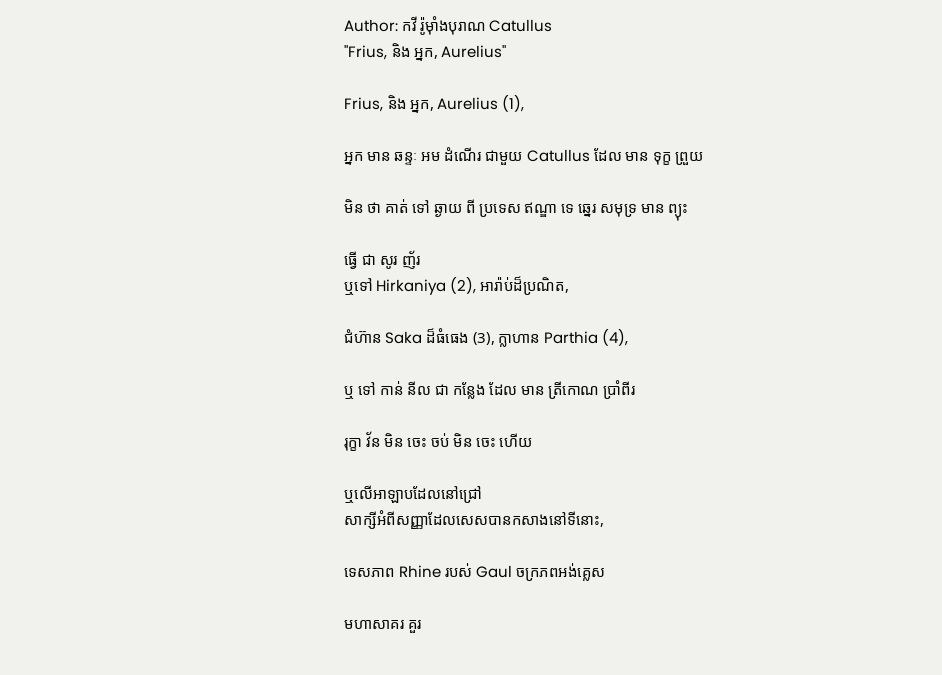Author: កវី រ៉ូម៉ាំងបុរាណ Catullus
"Frius, និង អ្នក, Aurelius"

Frius, និង អ្នក, Aurelius (1),

អ្នក មាន ឆន្ទៈ អម ដំណើរ ជាមួយ Catullus ដែល មាន ទុក្ខ ព្រួយ

មិន ថា គាត់ ទៅ ឆ្ងាយ ពី ប្រទេស ឥណ្ឌា ទេ ឆ្នេរ សមុទ្រ មាន ព្យុះ

ធ្វើ ជា សូរ ញ័រ
ឬទៅ Hirkaniya (2), អារ៉ាប់ដ៏ប្រណិត,

ជំហ៊ាន Saka ដ៏ធំធេង (3), ក្លាហាន Parthia (4),

ឬ ទៅ កាន់ នីល ជា កន្លែង ដែល មាន ត្រីកោណ ប្រាំពីរ

រុក្ខា វ័ន មិន ចេះ ចប់ មិន ចេះ ហើយ

ឬលើអាឡាបដែលនៅជ្រៅ
សាក្សីអំពីសញ្ញាដែលសេសបានកសាងនៅទីនោះ,

ទេសភាព Rhine របស់ Gaul ចក្រភពអង់គ្លេស

មហាសាគរ គួរ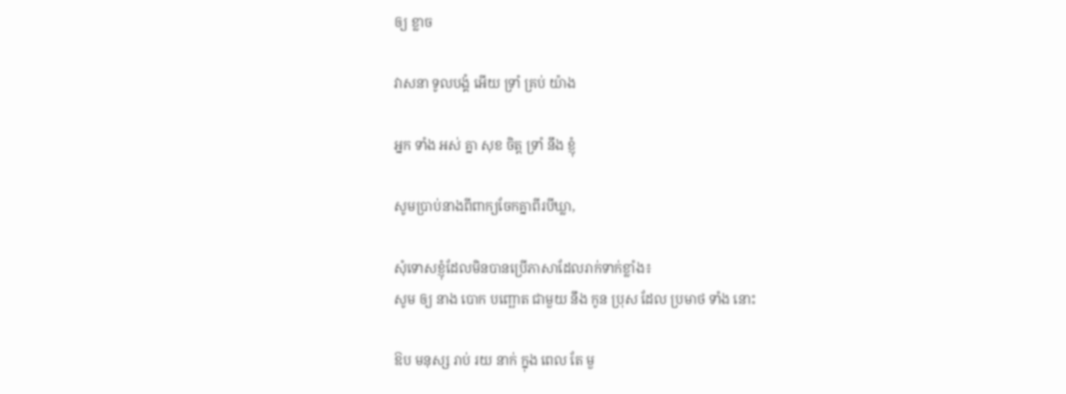ឲ្យ ខ្លាច

វាសនា ទូលបង្គំ អើយ ទ្រាំ គ្រប់ យ៉ាង

អ្នក ទាំង អស់ គ្នា សុខ ចិត្ត ទ្រាំ នឹង ខ្ញុំ

សូមប្រាប់នាងពីពាក្យចែកគ្នាពីរបីឃ្លា,

សុំទោសខ្ញុំដែលមិនបានប្រើភាសាដែលរាក់ទាក់ខ្លាំង៖
សូម ឲ្យ នាង បោក បញ្ឆោត ជាមួយ នឹង កូន ប្រុស ដែល ប្រមាថ ទាំង នោះ

ឱប មនុស្ស រាប់ រយ នាក់ ក្នុង ពេល តែ មួ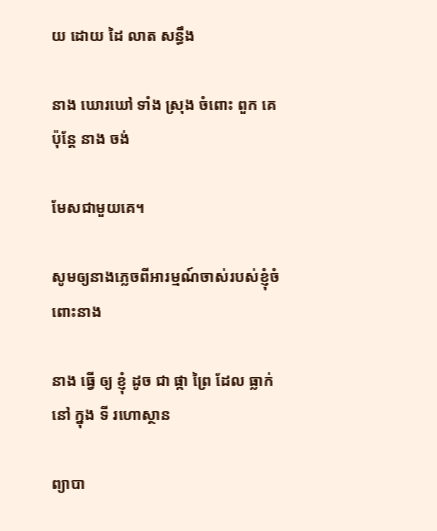យ ដោយ ដៃ លាត សន្ធឹង

នាង ឃោរឃៅ ទាំង ស្រុង ចំពោះ ពួក គេ ប៉ុន្តែ នាង ចង់

មែសជាមួយគេ។

សូមឲ្យនាងភ្លេចពីអារម្មណ៍ចាស់របស់ខ្ញុំចំពោះនាង

នាង ធ្វើ ឲ្យ ខ្ញុំ ដូច ជា ផ្កា ព្រៃ ដែល ធ្លាក់ នៅ ក្នុង ទី រហោស្ថាន

ព្យាបា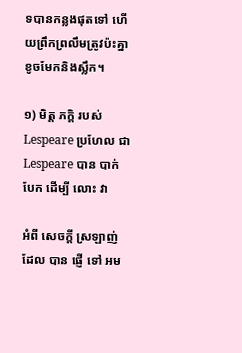ទបានកន្លងផុតទៅ ហើយព្រឹកព្រលឹមត្រូវប៉ះគ្នា
ខូចមែកនិងស្លឹក។

១) មិត្ត ភក្តិ របស់ Lespeare ប្រហែល ជា Lespeare បាន បាក់ បែក ដើម្បី លោះ វា

អំពី សេចក្តី ស្រឡាញ់ ដែល បាន ផ្ញើ ទៅ អម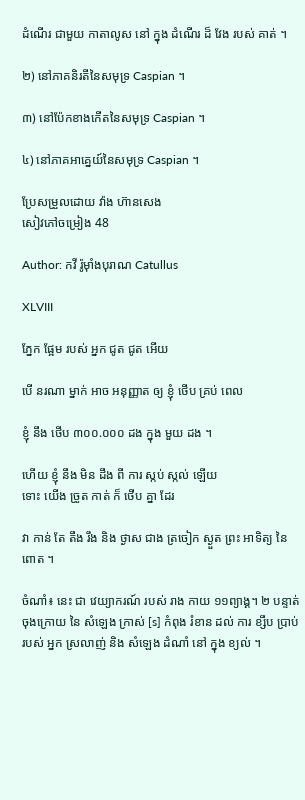ដំណើរ ជាមួយ កាតាលូស នៅ ក្នុង ដំណើរ ដ៏ វែង របស់ គាត់ ។

២) នៅភាគនិរតីនៃសមុទ្រ Caspian ។

៣) នៅប៉ែកខាងកើតនៃសមុទ្រ Caspian ។

៤) នៅភាគអាគ្នេយ៍នៃសមុទ្រ Caspian ។

ប្រែសម្រួលដោយ វ៉ាង ហ៊ានសេង
សៀវភៅចម្រៀង 48

Author: កវី រ៉ូម៉ាំងបុរាណ Catullus

XLVIII

ភ្នែក ផ្អែម របស់ អ្នក ជូត ជូត អើយ

បើ នរណា ម្នាក់ អាច អនុញ្ញាត ឲ្យ ខ្ញុំ ថើប គ្រប់ ពេល

ខ្ញុំ នឹង ថើប ៣០០.០០០ ដង ក្នុង មួយ ដង ។

ហើយ ខ្ញុំ នឹង មិន ដឹង ពី ការ ស្កប់ ស្កល់ ឡើយ
ទោះ យើង ច្រូត កាត់ ក៏ ថើប គ្នា ដែរ

វា កាន់ តែ តឹង រឹង និង ថ្ងាស ជាង ត្រចៀក ស្ងួត ព្រះ អាទិត្យ នៃ ពោត ។

ចំណាំ៖ នេះ ជា វេយ្យាករណ៍ របស់ រាង កាយ ១១ព្យាង្គ។ ២ បន្ទាត់ ចុងក្រោយ នៃ សំឡេង ក្រាស់ [s] កំពុង រំខាន ដល់ ការ ខ្សឹប ប្រាប់ របស់ អ្នក ស្រលាញ់ និង សំឡេង ដំណាំ នៅ ក្នុង ខ្យល់ ។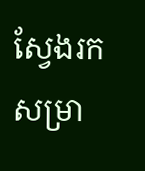ស្វែងរកសម្រា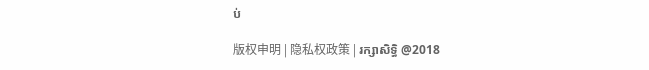ប់

版权申明 | 隐私权政策 | រក្សាសិទ្ធិ @2018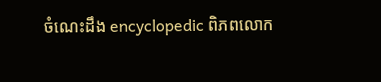ចំណេះដឹង encyclopedic ពិភពលោក